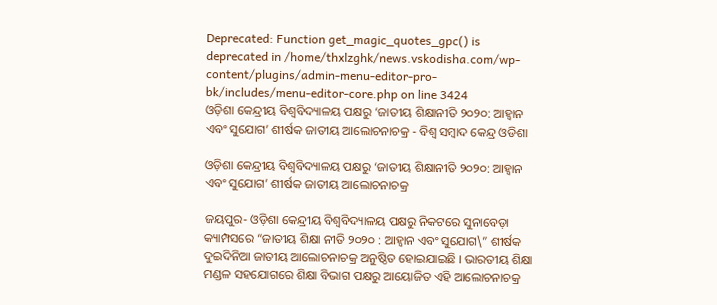Deprecated: Function get_magic_quotes_gpc() is deprecated in /home/thxlzghk/news.vskodisha.com/wp-content/plugins/admin-menu-editor-pro-bk/includes/menu-editor-core.php on line 3424
ଓଡ଼ିଶା କେନ୍ଦ୍ରୀୟ ବିଶ୍ୱବିଦ୍ୟାଳୟ ପକ୍ଷରୁ ‘ଜାତୀୟ ଶିକ୍ଷାନୀତି ୨୦୨୦: ଆହ୍ୱାନ ଏବଂ ସୁଯୋଗ’ ଶୀର୍ଷକ ଜାତୀୟ ଆଲୋଚନାଚକ୍ର - ବିଶ୍ୱ ସମ୍ବାଦ କେନ୍ଦ୍ର ଓଡିଶା

ଓଡ଼ିଶା କେନ୍ଦ୍ରୀୟ ବିଶ୍ୱବିଦ୍ୟାଳୟ ପକ୍ଷରୁ ‘ଜାତୀୟ ଶିକ୍ଷାନୀତି ୨୦୨୦: ଆହ୍ୱାନ ଏବଂ ସୁଯୋଗ’ ଶୀର୍ଷକ ଜାତୀୟ ଆଲୋଚନାଚକ୍ର

ଜୟପୁର- ଓଡ଼ିଶା କେନ୍ଦ୍ରୀୟ ବିଶ୍ୱବିଦ୍ୟାଳୟ ପକ୍ଷରୁ ନିକଟରେ ସୁନାବେଡ଼ା କ୍ୟାମ୍ପସରେ “ଜାତୀୟ ଶିକ୍ଷା ନୀତି ୨୦୨୦ : ଆହ୍ୱାନ ଏବଂ ସୁଯୋଗ\” ଶୀର୍ଷକ ଦୁଇଦିନିଆ ଜାତୀୟ ଆଲୋଚନାଚକ୍ର ଅନୁଷ୍ଠିତ ହୋଇଯାଇଛି । ଭାରତୀୟ ଶିକ୍ଷା ମଣ୍ଡଳ ସହଯୋଗରେ ଶିକ୍ଷା ବିଭାଗ ପକ୍ଷରୁ ଆୟୋଜିତ ଏହି ଆଲୋଚନାଚକ୍ର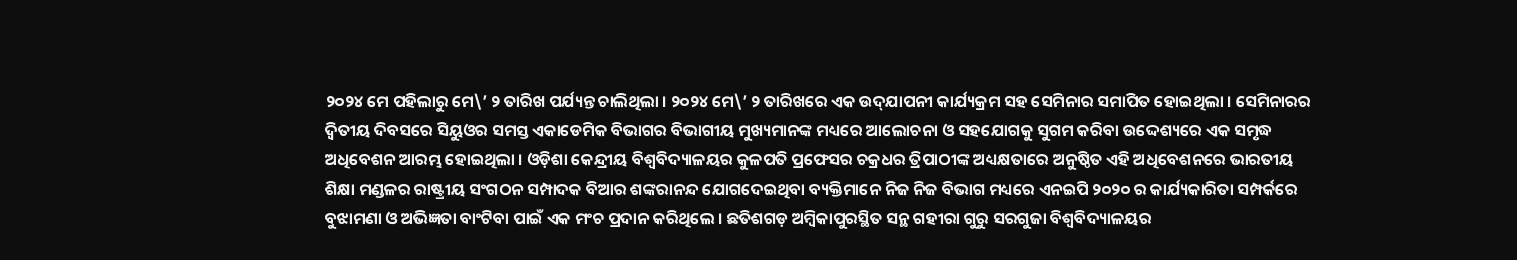୨୦୨୪ ମେ ପହିଲାରୁ ମେ\’ ୨ ତାରିଖ ପର୍ଯ୍ୟନ୍ତ ଚାଲିଥିଲା । ୨୦୨୪ ମେ\’ ୨ ତାରିଖରେ ଏକ ଉଦ୍‌ଯାପନୀ କାର୍ଯ୍ୟକ୍ରମ ସହ ସେମିନାର ସମାପିତ ହୋଇଥିଲା । ସେମିନାରର ଦ୍ୱିତୀୟ ଦିବସରେ ସିୟୁଓର ସମସ୍ତ ଏକାଡେମିକ ବିଭାଗର ବିଭାଗୀୟ ମୁଖ୍ୟମାନଙ୍କ ମଧ୍ୟରେ ଆଲୋଚନା ଓ ସହଯୋଗକୁ ସୁଗମ କରିବା ଉଦ୍ଦେଶ୍ୟରେ ଏକ ସମୃଦ୍ଧ ଅଧିବେଶନ ଆରମ୍ଭ ହୋଇଥିଲା । ଓଡ଼ିଶା କେନ୍ଦ୍ରୀୟ ବିଶ୍ୱବିଦ୍ୟାଳୟର କୁଳପତି ପ୍ରଫେସର ଚକ୍ରଧର ତ୍ରିପାଠୀଙ୍କ ଅଧ୍ୟକ୍ଷତାରେ ଅନୁଷ୍ଠିତ ଏହି ଅଧିବେଶନରେ ଭାରତୀୟ ଶିକ୍ଷା ମଣ୍ଡଳର ରାଷ୍ଟ୍ରୀୟ ସଂଗଠନ ସମ୍ପାଦକ ବିଆର ଶଙ୍କରାନନ୍ଦ ଯୋଗଦେଇଥିବା ବ୍ୟକ୍ତିମାନେ ନିଜ ନିଜ ବିଭାଗ ମଧ୍ୟରେ ଏନଇପି ୨୦୨୦ ର କାର୍ଯ୍ୟକାରିତା ସମ୍ପର୍କରେ ବୁଝାମଣା ଓ ଅଭିଜ୍ଞତା ବାଂଟିବା ପାଇଁ ଏକ ମଂଚ ପ୍ରଦାନ କରିଥିଲେ । ଛତିଶଗଡ଼ ଅମ୍ବିକାପୁରସ୍ଥିତ ସନ୍ଥ ଗହୀରା ଗୁରୁ ସରଗୁଜା ବିଶ୍ୱବିଦ୍ୟାଳୟର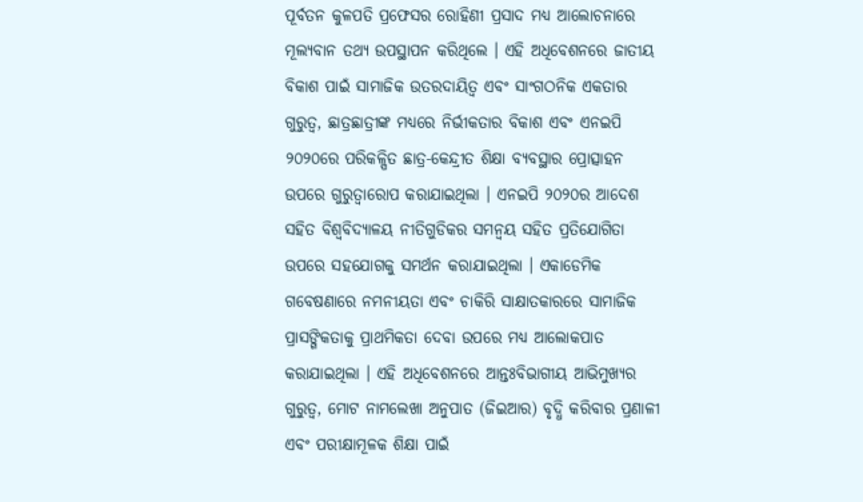ପୂର୍ବତନ କୁଳପତି ପ୍ରଫେସର ରୋହିଣୀ ପ୍ରସାଦ ମଧ୍ୟ ଆଲୋଚନାରେ ମୂଲ୍ୟବାନ ତଥ୍ୟ ଉପସ୍ଥାପନ କରିଥିଲେ । ଏହି ଅଧିବେଶନରେ ଜାତୀୟ ବିକାଶ ପାଇଁ ସାମାଜିକ ଉତରଦାୟିତ୍ୱ ଏବଂ ସାଂଗଠନିକ ଏକତାର ଗୁରୁତ୍ୱ, ଛାତ୍ରଛାତ୍ରୀଙ୍କ ମଧ୍ୟରେ ନିର୍ଭୀକତାର ବିକାଶ ଏବଂ ଏନଇପି ୨୦୨୦ରେ ପରିକଳ୍ପିତ ଛାତ୍ର-କେନ୍ଦ୍ରୀତ ଶିକ୍ଷା ବ୍ୟବସ୍ଥାର ପ୍ରୋତ୍ସାହନ ଉପରେ ଗୁରୁତ୍ୱାରୋପ କରାଯାଇଥିଲା । ଏନଇପି ୨୦୨୦ର ଆଦେଶ ସହିତ ବିଶ୍ୱବିଦ୍ୟାଳୟ ନୀତିଗୁଡିକର ସମନ୍ୱୟ ସହିତ ପ୍ରତିଯୋଗିତା ଉପରେ ସହଯୋଗକୁ ସମର୍ଥନ କରାଯାଇଥିଲା । ଏକାଡେମିକ ଗବେଷଣାରେ ନମନୀୟତା ଏବଂ ଚାକିରି ସାକ୍ଷାତକାରରେ ସାମାଜିକ ପ୍ରାସଙ୍ଗିକତାକୁ ପ୍ରାଥମିକତା ଦେବା ଉପରେ ମଧ୍ୟ ଆଲୋକପାତ କରାଯାଇଥିଲା । ଏହି ଅଧିବେଶନରେ ଆନ୍ତଃବିଭାଗୀୟ ଆଭିମୁଖ୍ୟର ଗୁରୁତ୍ୱ, ମୋଟ ନାମଲେଖା ଅନୁପାତ (ଜିଇଆର) ବୃଦ୍ଧି କରିବାର ପ୍ରଣାଳୀ ଏବଂ ପରୀକ୍ଷାମୂଳକ ଶିକ୍ଷା ପାଇଁ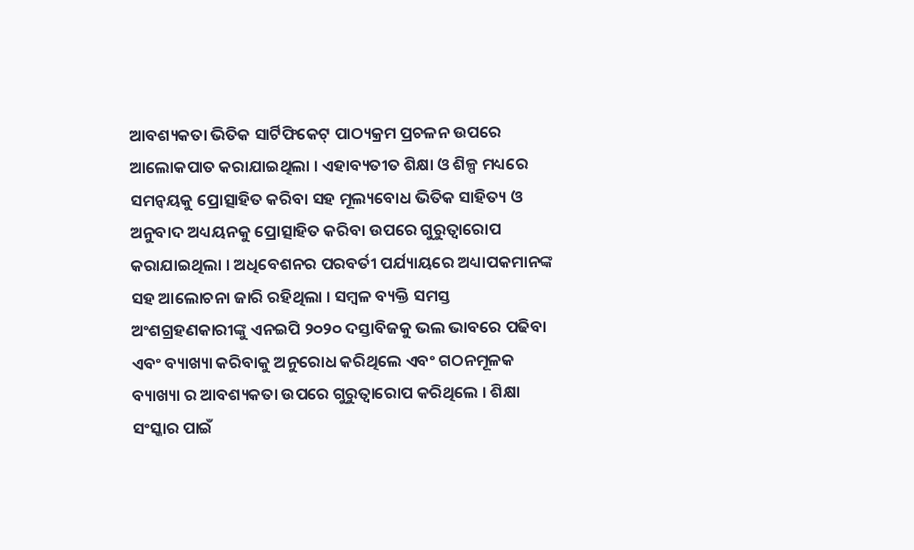ଆବଶ୍ୟକତା ଭିତିକ ସାର୍ଟିଫିକେଟ୍ ପାଠ୍ୟକ୍ରମ ପ୍ରଚଳନ ଉପରେ ଆଲୋକପାତ କରାଯାଇଥିଲା । ଏହାବ୍ୟତୀତ ଶିକ୍ଷା ଓ ଶିଳ୍ପ ମଧ୍ୟରେ ସମନ୍ୱୟକୁ ପ୍ରୋତ୍ସାହିତ କରିବା ସହ ମୂଲ୍ୟବୋଧ ଭିତିକ ସାହିତ୍ୟ ଓ ଅନୁବାଦ ଅଧ୍ୟୟନକୁ ପ୍ରୋତ୍ସାହିତ କରିବା ଉପରେ ଗୁରୁତ୍ୱାରୋପ କରାଯାଇଥିଲା । ଅଧିବେଶନର ପରବର୍ତୀ ପର୍ଯ୍ୟାୟରେ ଅଧ୍ୟାପକମାନଙ୍କ ସହ ଆଲୋଚନା ଜାରି ରହିଥିଲା । ସମ୍ବଳ ବ୍ୟକ୍ତି ସମସ୍ତ ଅଂଶଗ୍ରହଣକାରୀଙ୍କୁ ଏନଇପି ୨୦୨୦ ଦସ୍ତାବିଜକୁ ଭଲ ଭାବରେ ପଢିବା ଏବଂ ବ୍ୟାଖ୍ୟା କରିବାକୁ ଅନୁରୋଧ କରିଥିଲେ ଏବଂ ଗଠନମୂଳକ ବ୍ୟାଖ୍ୟା ର ଆବଶ୍ୟକତା ଉପରେ ଗୁରୁତ୍ୱାରୋପ କରିଥିଲେ । ଶିକ୍ଷା ସଂସ୍କାର ପାଇଁ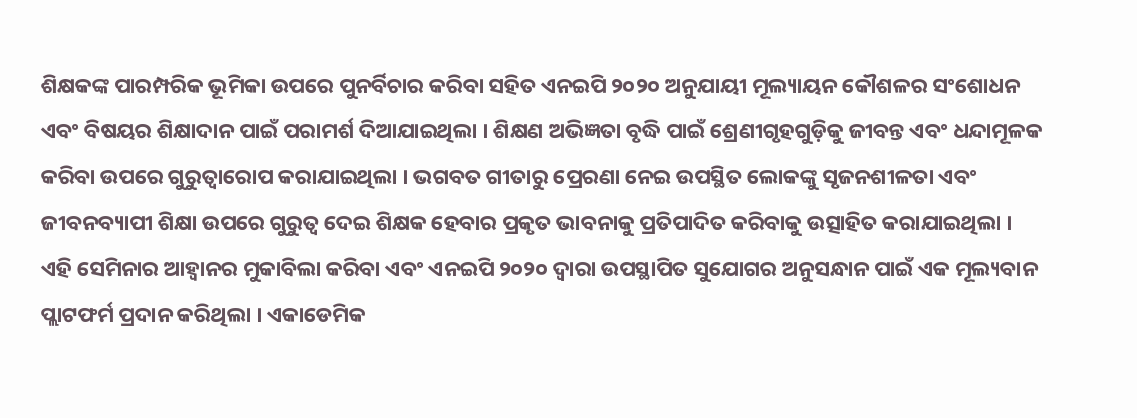ଶିକ୍ଷକଙ୍କ ପାରମ୍ପରିକ ଭୂମିକା ଉପରେ ପୁନର୍ବିଚାର କରିବା ସହିତ ଏନଇପି ୨୦୨୦ ଅନୁଯାୟୀ ମୂଲ୍ୟାୟନ କୌଶଳର ସଂଶୋଧନ ଏବଂ ବିଷୟର ଶିକ୍ଷାଦାନ ପାଇଁ ପରାମର୍ଶ ଦିଆଯାଇଥିଲା । ଶିକ୍ଷଣ ଅଭିଜ୍ଞତା ବୃଦ୍ଧି ପାଇଁ ଶ୍ରେଣୀଗୃହଗୁଡ଼ିକୁ ଜୀବନ୍ତ ଏବଂ ଧନ୍ଦାମୂଳକ କରିବା ଉପରେ ଗୁରୁତ୍ୱାରୋପ କରାଯାଇଥିଲା । ଭଗବତ ଗୀତାରୁ ପ୍ରେରଣା ନେଇ ଉପସ୍ଥିତ ଲୋକଙ୍କୁ ସୃଜନଶୀଳତା ଏବଂ ଜୀବନବ୍ୟାପୀ ଶିକ୍ଷା ଉପରେ ଗୁରୁତ୍ୱ ଦେଇ ଶିକ୍ଷକ ହେବାର ପ୍ରକୃତ ଭାବନାକୁ ପ୍ରତିପାଦିତ କରିବାକୁ ଉତ୍ସାହିତ କରାଯାଇଥିଲା । ଏହି ସେମିନାର ଆହ୍ୱାନର ମୁକାବିଲା କରିବା ଏବଂ ଏନଇପି ୨୦୨୦ ଦ୍ୱାରା ଉପସ୍ଥାପିତ ସୁଯୋଗର ଅନୁସନ୍ଧାନ ପାଇଁ ଏକ ମୂଲ୍ୟବାନ ପ୍ଲାଟଫର୍ମ ପ୍ରଦାନ କରିଥିଲା । ଏକାଡେମିକ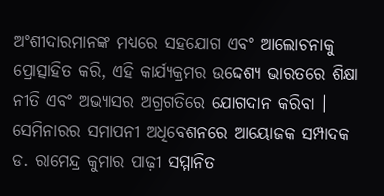ଅଂଶୀଦାରମାନଙ୍କ ମଧ୍ୟରେ ସହଯୋଗ ଏବଂ ଆଲୋଚନାକୁ ପ୍ରୋତ୍ସାହିତ କରି, ଏହି କାର୍ଯ୍ୟକ୍ରମର ଉଦ୍ଦେଶ୍ୟ ଭାରତରେ ଶିକ୍ଷା ନୀତି ଏବଂ ଅଭ୍ୟାସର ଅଗ୍ରଗତିରେ ଯୋଗଦାନ କରିବା । ସେମିନାରର ସମାପନୀ ଅଧିବେଶନରେ ଆୟୋଜକ ସମ୍ପାଦକ ଡ. ରାମେନ୍ଦ୍ର କୁମାର ପାଢ଼ୀ ସମ୍ମାନିତ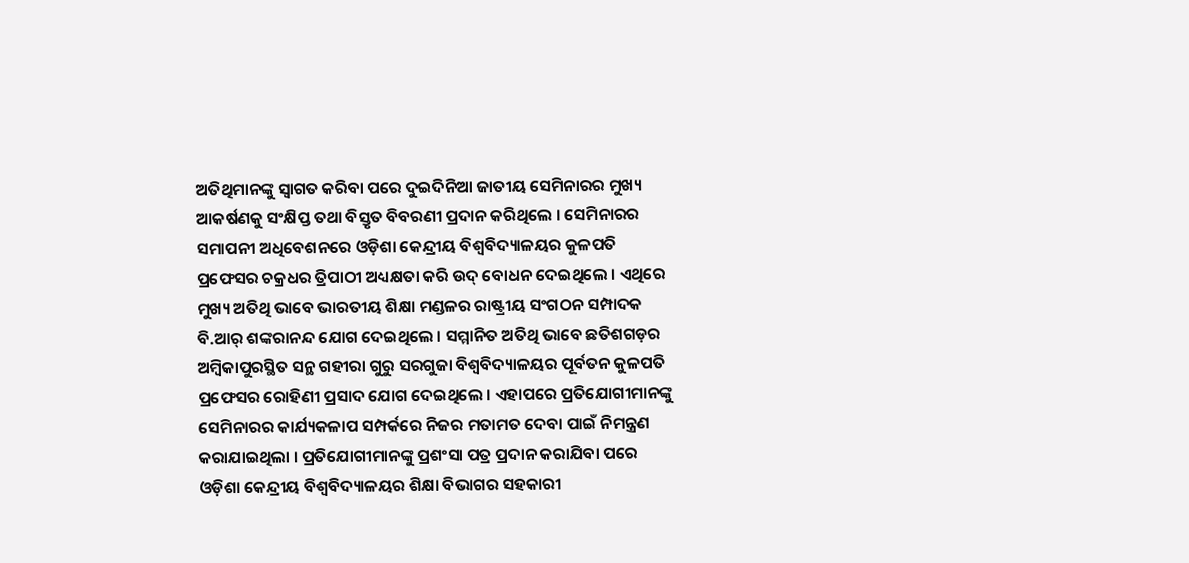ଅତିଥିମାନଙ୍କୁ ସ୍ୱାଗତ କରିବା ପରେ ଦୁଇଦିନିଆ ଜାତୀୟ ସେମିନାରର ମୁଖ୍ୟ ଆକର୍ଷଣକୁ ସଂକ୍ଷିପ୍ତ ତଥା ବିସ୍ତୃତ ବିବରଣୀ ପ୍ରଦାନ କରିଥିଲେ । ସେମିନାରର ସମାପନୀ ଅଧିବେଶନରେ ଓଡ଼ିଶା କେନ୍ଦ୍ରୀୟ ବିଶ୍ୱବିଦ୍ୟାଳୟର କୁଳପତି ପ୍ରଫେସର ଚକ୍ରଧର ତ୍ରିପାଠୀ ଅଧ୍ୟକ୍ଷତା କରି ଉଦ୍ ବୋଧନ ଦେଇଥିଲେ । ଏଥିରେ ମୁଖ୍ୟ ଅତିଥି ଭାବେ ଭାରତୀୟ ଶିକ୍ଷା ମଣ୍ଡଳର ରାଷ୍ଟ୍ରୀୟ ସଂଗଠନ ସମ୍ପାଦକ ବି.ଆର୍ ଶଙ୍କରାନନ୍ଦ ଯୋଗ ଦେଇଥିଲେ । ସମ୍ମାନିତ ଅତିଥି ଭାବେ ଛତିଶଗଡ଼ର ଅମ୍ବିକାପୁରସ୍ଥିତ ସନ୍ଥ ଗହୀରା ଗୁରୁ ସରଗୁଜା ବିଶ୍ୱବିଦ୍ୟାଳୟର ପୂର୍ବତନ କୁଳପତି ପ୍ରଫେସର ରୋହିଣୀ ପ୍ରସାଦ ଯୋଗ ଦେଇଥିଲେ । ଏହାପରେ ପ୍ରତିଯୋଗୀମାନଙ୍କୁ ସେମିନାରର କାର୍ଯ୍ୟକଳାପ ସମ୍ପର୍କରେ ନିଜର ମତାମତ ଦେବା ପାଇଁ ନିମନ୍ତ୍ରଣ କରାଯାଇଥିଲା । ପ୍ରତିଯୋଗୀମାନଙ୍କୁ ପ୍ରଶଂସା ପତ୍ର ପ୍ରଦାନ କରାଯିବା ପରେ ଓଡ଼ିଶା କେନ୍ଦ୍ରୀୟ ବିଶ୍ୱବିଦ୍ୟାଳୟର ଶିକ୍ଷା ବିଭାଗର ସହକାରୀ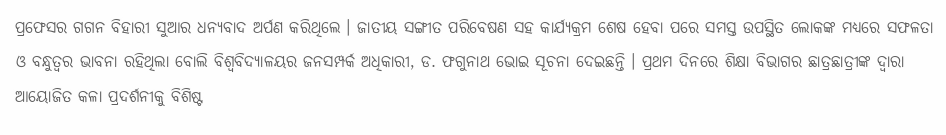ପ୍ରଫେସର ଗଗନ ବିହାରୀ ସୁଆର ଧନ୍ୟବାଦ ଅର୍ପଣ କରିଥିଲେ । ଜାତୀୟ ସଙ୍ଗୀତ ପରିବେଷଣ ସହ କାର୍ଯ୍ୟକ୍ରମ ଶେଷ ହେବା ପରେ ସମସ୍ତ ଉପସ୍ଥିତ ଲୋକଙ୍କ ମଧ୍ୟରେ ସଫଳତା ଓ ବନ୍ଧୁତ୍ୱର ଭାବନା ରହିଥିଲା ବୋଲି ବିଶ୍ୱବିଦ୍ୟାଳୟର ଜନସମ୍ପର୍କ ଅଧିକାରୀ, ଡ. ଫଗୁନାଥ ଭୋଇ ସୂଚନା ଦେଇଛନ୍ତି । ପ୍ରଥମ ଦିନରେ ଶିକ୍ଷା ବିଭାଗର ଛାତ୍ରଛାତ୍ରୀଙ୍କ ଦ୍ୱାରା ଆୟୋଜିତ କଳା ପ୍ରଦର୍ଶନୀକୁ ବିଶିଷ୍ଟ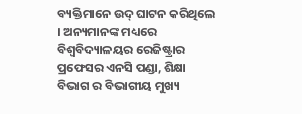ବ୍ୟକ୍ତିମାନେ ଉଦ୍ ଘାଟନ କରିଥିଲେ । ଅନ୍ୟମାନଙ୍କ ମଧ୍ୟରେ ବିଶ୍ୱବିଦ୍ୟାଳୟର ରେଜିଷ୍ଟ୍ରାର ପ୍ରଫେସର ଏନସି ପଣ୍ଡା, ଶିକ୍ଷା ବିଭାଗ ର ବିଭାଗୀୟ ମୁଖ୍ୟ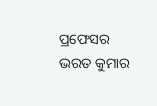ପ୍ରଫେସର ଭରତ କୁମାର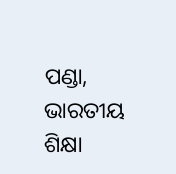ପଣ୍ଡା, ଭାରତୀୟ ଶିକ୍ଷା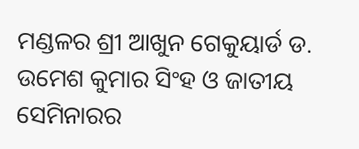ମଣ୍ଡଳର ଶ୍ରୀ ଆଖୁନ ଗେକୁୟାର୍ଡ ଡ. ଉମେଶ କୁମାର ସିଂହ ଓ ଜାତୀୟ ସେମିନାରର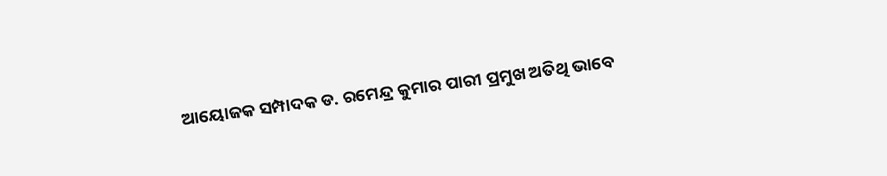ଆୟୋଜକ ସମ୍ପାଦକ ଡ. ରମେନ୍ଦ୍ର କୁମାର ପାରୀ ପ୍ରମୁଖ ଅତିଥି ଭାବେ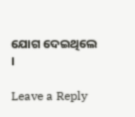ଯୋଗ ଦେଇଥିଲେ ।

Leave a Reply